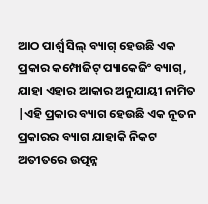ଆଠ ପାର୍ଶ୍ୱ ସିଲ୍ ବ୍ୟାଗ୍ ହେଉଛି ଏକ ପ୍ରକାର କମ୍ପୋଜିଟ୍ ପ୍ୟାକେଜିଂ ବ୍ୟାଗ୍, ଯାହା ଏହାର ଆକାର ଅନୁଯାୟୀ ନାମିତ |ଏହି ପ୍ରକାର ବ୍ୟାଗ ହେଉଛି ଏକ ନୂତନ ପ୍ରକାରର ବ୍ୟାଗ ଯାହାକି ନିକଟ ଅତୀତରେ ଉତ୍ପନ୍ନ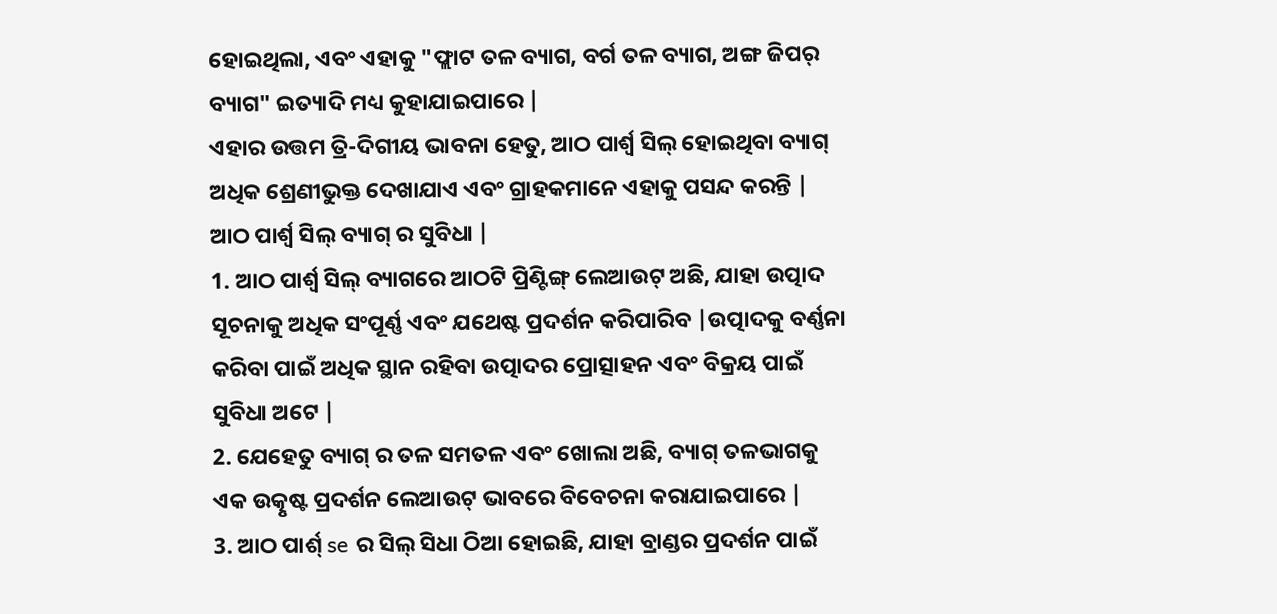ହୋଇଥିଲା, ଏବଂ ଏହାକୁ "ଫ୍ଲାଟ ତଳ ବ୍ୟାଗ, ବର୍ଗ ତଳ ବ୍ୟାଗ, ଅଙ୍ଗ ଜିପର୍ ବ୍ୟାଗ" ଇତ୍ୟାଦି ମଧ୍ୟ କୁହାଯାଇପାରେ |
ଏହାର ଉତ୍ତମ ତ୍ରି-ଦିଗୀୟ ଭାବନା ହେତୁ, ଆଠ ପାର୍ଶ୍ୱ ସିଲ୍ ହୋଇଥିବା ବ୍ୟାଗ୍ ଅଧିକ ଶ୍ରେଣୀଭୁକ୍ତ ଦେଖାଯାଏ ଏବଂ ଗ୍ରାହକମାନେ ଏହାକୁ ପସନ୍ଦ କରନ୍ତି |
ଆଠ ପାର୍ଶ୍ୱ ସିଲ୍ ବ୍ୟାଗ୍ ର ସୁବିଧା |
1. ଆଠ ପାର୍ଶ୍ୱ ସିଲ୍ ବ୍ୟାଗରେ ଆଠଟି ପ୍ରିଣ୍ଟିଙ୍ଗ୍ ଲେଆଉଟ୍ ଅଛି, ଯାହା ଉତ୍ପାଦ ସୂଚନାକୁ ଅଧିକ ସଂପୂର୍ଣ୍ଣ ଏବଂ ଯଥେଷ୍ଟ ପ୍ରଦର୍ଶନ କରିପାରିବ |ଉତ୍ପାଦକୁ ବର୍ଣ୍ଣନା କରିବା ପାଇଁ ଅଧିକ ସ୍ଥାନ ରହିବା ଉତ୍ପାଦର ପ୍ରୋତ୍ସାହନ ଏବଂ ବିକ୍ରୟ ପାଇଁ ସୁବିଧା ଅଟେ |
2. ଯେହେତୁ ବ୍ୟାଗ୍ ର ତଳ ସମତଳ ଏବଂ ଖୋଲା ଅଛି, ବ୍ୟାଗ୍ ତଳଭାଗକୁ ଏକ ଉତ୍କୃଷ୍ଟ ପ୍ରଦର୍ଶନ ଲେଆଉଟ୍ ଭାବରେ ବିବେଚନା କରାଯାଇପାରେ |
3. ଆଠ ପାର୍ଶ୍ se ର ସିଲ୍ ସିଧା ଠିଆ ହୋଇଛି, ଯାହା ବ୍ରାଣ୍ଡର ପ୍ରଦର୍ଶନ ପାଇଁ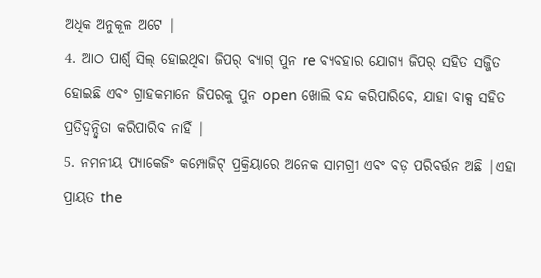ଅଧିକ ଅନୁକୂଳ ଅଟେ |
4. ଆଠ ପାର୍ଶ୍ୱ ସିଲ୍ ହୋଇଥିବା ଜିପର୍ ବ୍ୟାଗ୍ ପୁନ re ବ୍ୟବହାର ଯୋଗ୍ୟ ଜିପର୍ ସହିତ ସଜ୍ଜିତ ହୋଇଛି ଏବଂ ଗ୍ରାହକମାନେ ଜିପରକୁ ପୁନ open ଖୋଲି ବନ୍ଦ କରିପାରିବେ, ଯାହା ବାକ୍ସ ସହିତ ପ୍ରତିଦ୍ୱନ୍ଦ୍ୱିତା କରିପାରିବ ନାହିଁ |
5. ନମନୀୟ ପ୍ୟାକେଜିଂ କମ୍ପୋଜିଟ୍ ପ୍ରକ୍ରିୟାରେ ଅନେକ ସାମଗ୍ରୀ ଏବଂ ବଡ଼ ପରିବର୍ତ୍ତନ ଅଛି |ଏହା ପ୍ରାୟତ the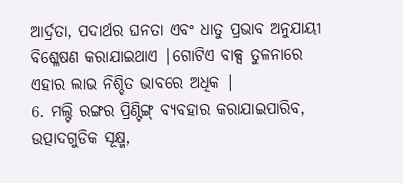ଆର୍ଦ୍ରତା, ପଦାର୍ଥର ଘନତା ଏବଂ ଧାତୁ ପ୍ରଭାବ ଅନୁଯାୟୀ ବିଶ୍ଳେଷଣ କରାଯାଇଥାଏ |ଗୋଟିଏ ବାକ୍ସ ତୁଳନାରେ ଏହାର ଲାଭ ନିଶ୍ଚିତ ଭାବରେ ଅଧିକ |
6. ମଲ୍ଟି ରଙ୍ଗର ପ୍ରିଣ୍ଟିଙ୍ଗ୍ ବ୍ୟବହାର କରାଯାଇପାରିବ, ଉତ୍ପାଦଗୁଡିକ ସୂକ୍ଷ୍ମ,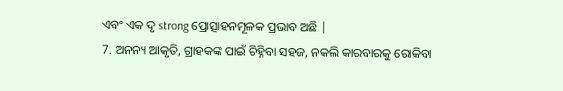ଏବଂ ଏକ ଦୃ strong ପ୍ରୋତ୍ସାହନମୂଳକ ପ୍ରଭାବ ଅଛି |
7. ଅନନ୍ୟ ଆକୃତି, ଗ୍ରାହକଙ୍କ ପାଇଁ ଚିହ୍ନିବା ସହଜ, ନକଲି କାରବାରକୁ ରୋକିବା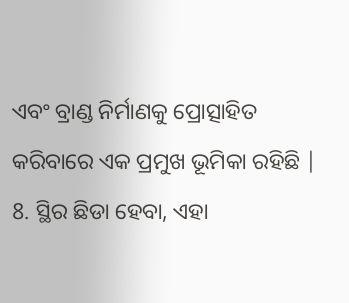ଏବଂ ବ୍ରାଣ୍ଡ ନିର୍ମାଣକୁ ପ୍ରୋତ୍ସାହିତ କରିବାରେ ଏକ ପ୍ରମୁଖ ଭୂମିକା ରହିଛି |
8. ସ୍ଥିର ଛିଡା ହେବା, ଏହା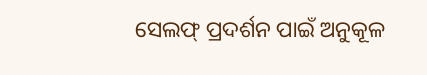ସେଲଫ୍ ପ୍ରଦର୍ଶନ ପାଇଁ ଅନୁକୂଳ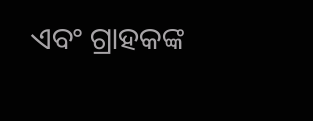ଏବଂ ଗ୍ରାହକଙ୍କ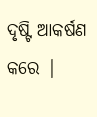ଦୃଷ୍ଟି ଆକର୍ଷଣ କରେ |